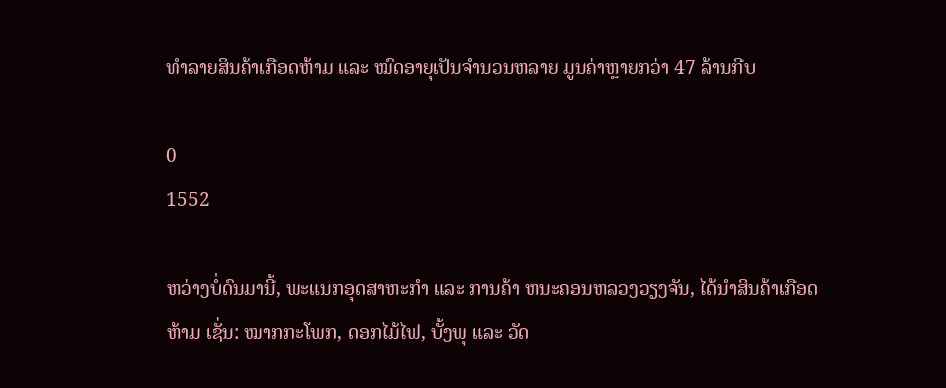ທຳລາຍສິນຄ້າເກືອດຫ້າມ ແລະ ໝົດອາຍຸເປັນຈໍານວນຫລາຍ ມູນຄ່າຫຼາຍກວ່າ 47 ລ້ານກີບ

0
1552

ຫວ່າງບໍ່ດົນມານີ້, ພະແນກອຸດສາຫະກໍາ ແລະ ການຄ້າ ຫນະຄອນຫລວງວຽງຈັນ, ໄດ້ນໍາສິນຄ້າເກືອດຫ້າມ ເຊັ່ນ: ໝາກກະໂພກ, ດອກໄມ້ໄຟ, ບັ້ງພຸ ແລະ ວັດ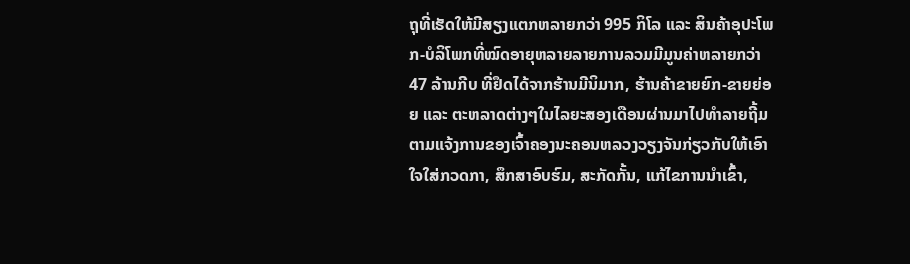ຖຸທີ່ເຮັດໃຫ້ມີສຽງແຕກຫລາຍກວ່າ 995 ກິໂລ ແລະ ສິນຄ້າອຸປະໂພກ-ບໍລິໂພກທີ່ໝົດອາຍຸຫລາຍລາຍການລວມມີມູນຄ່າຫລາຍກວ່າ 47 ລ້ານກີບ ທີ່ຢຶດໄດ້ຈາກຮ້ານມີນິມາກ, ຮ້ານຄ້າຂາຍຍົກ-ຂາຍຍ່ອຍ ແລະ ຕະຫລາດຕ່າງໆໃນໄລຍະສອງເດືອນຜ່ານມາໄປທໍາລາຍຖີ້ມຕາມແຈ້ງການຂອງເຈົ້າຄອງນະຄອນຫລວງວຽງຈັນກ່ຽວກັບໃຫ້ເອົາໃຈໃສ່ກວດກາ, ສຶກສາອົບຮົມ, ສະກັດກັ້ນ, ແກ້ໄຂການນຳເຂົ້າ,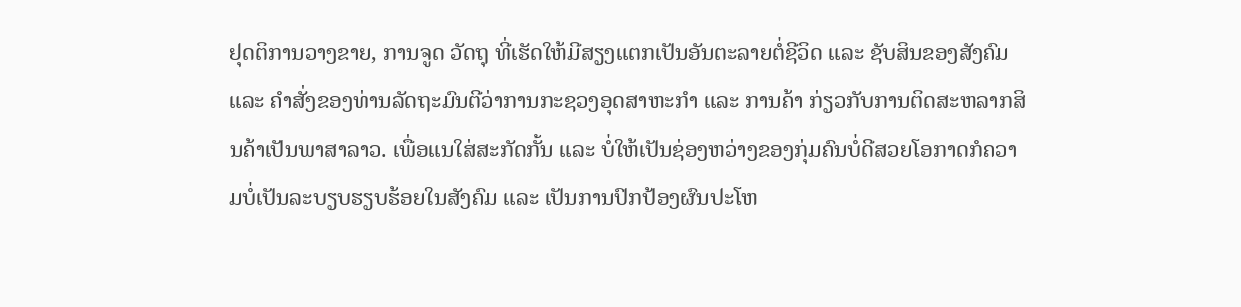ຢຸດຕິການວາງຂາຍ, ການຈູດ ວັດຖຸ ທີ່ເຮັດໃຫ້ມີສຽງແຕກເປັນອັນຕະລາຍຕໍ່ຊີວິດ ແລະ ຊັບສິນຂອງສັງຄົມ ແລະ ຄຳສັ່ງຂອງທ່ານລັດຖະມົນຕີວ່າການກະຊວງອຸດສາຫະກຳ ແລະ ການຄ້າ ກ່ຽວກັບການຕິດສະຫລາກສິນຄ້າເປັນພາສາລາວ. ເພື່ອແນໃສ່ສະກັດກັ້ນ ແລະ ບໍ່ໃຫ້ເປັນຊ່ອງຫວ່າງຂອງກຸ່ມຄົນບໍ່ດີສວຍໂອກາດກໍຄວາມບໍ່ເປັນລະບຽບຮຽບຮ້ອຍໃນສັງຄົມ ແລະ ເປັນການປົກປ້ອງຜົນປະໂຫ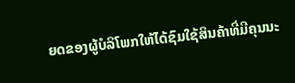ຍດຂອງຜູ້ບໍລິໂພກໃຫ້ໄດ້ຊົມໃຊ້ສິນຄ້າທີ່ມີຄຸນນະ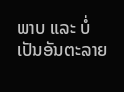ພາບ ແລະ ບໍ່ເປັນອັນຕະລາຍ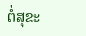ຕໍ່ສຸຂະ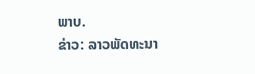ພາບ.
ຂ່າວ: ລາວພັດທະນາ